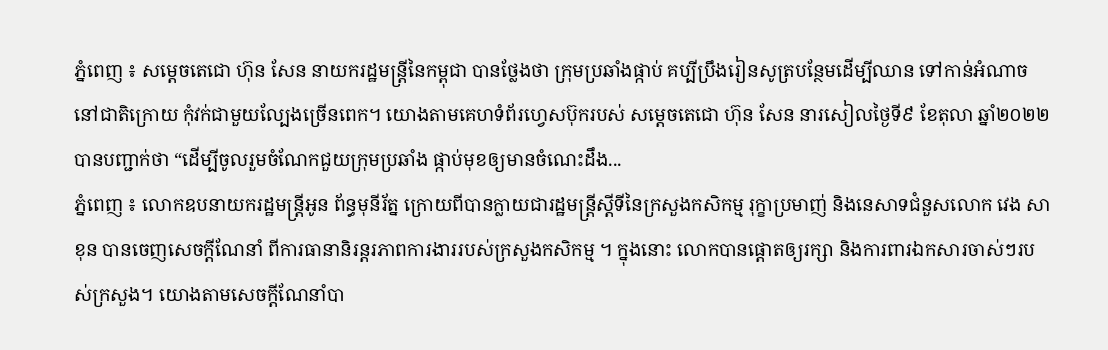ភ្នំពេញ ៖ សម្តេចតេជោ ហ៊ុន សែន នាយករដ្ឋមន្ដ្រីនៃកម្ពុជា បានថ្លែងថា ក្រុមប្រឆាំងផ្កាប់ គប្បីប្រឹងរៀនសូត្របន្ថែមដើម្បីឈាន ទៅកាន់អំណាច នៅជាតិក្រោយ កុំវក់ជាមួយល្បែងច្រើនពេក។ យោងតាមគេហទំព័រហ្វេសប៊ុករបស់ សម្ដេចតេជោ ហ៊ុន សែន នារសៀលថ្ងៃទី៩ ខែតុលា ឆ្នាំ២០២២ បានបញ្ជាក់ថា “ដើម្បីចូលរួមចំណែកជួយក្រុមប្រឆាំង ផ្កាប់មុខឲ្យមានចំណេះដឹង...
ភ្នំពេញ ៖ លោកឧបនាយករដ្ឋមន្រ្តីអូន ព័ន្ធមុនីរ័ត្ន ក្រោយពីបានក្លាយជារដ្ឋមន្រ្តីស្តីទីនៃក្រសួងកសិកម្ម រុក្ខាប្រមាញ់ និងនេសាទជំនួសលោក វេង សាខុន បានចេញសេចក្តីណែនាំ ពីការធានានិរន្តរភាពការងាររបស់ក្រសួងកសិកម្ម ។ ក្នុងនោះ លោកបានផ្តោតឲ្យរក្សា និងការពារឯកសារចាស់ៗរបស់ក្រសួង។ យោងតាមសេចក្តីណែនាំបា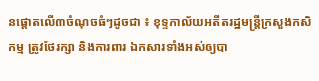នផ្តោតលើ៣ចំណុចធំៗដូចជា ៖ ខុទ្ទកាល័យអតីតរដ្ឋមន្ត្រីក្រសួងកសិកម្ម ត្រូវថែរក្សា និងការពារ ឯកសារទាំងអស់ឲ្យបា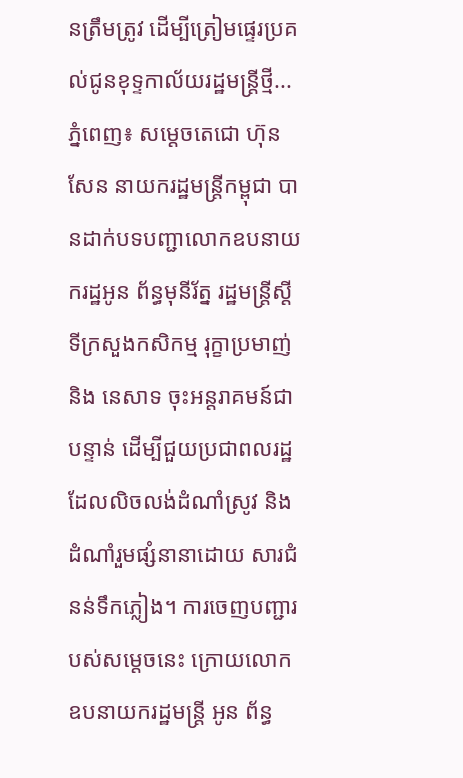នត្រឹមត្រូវ ដើម្បីត្រៀមផ្ទេរប្រគល់ជូនខុទ្ទកាល័យរដ្ឋមន្រ្តីថ្មី...
ភ្នំពេញ៖ សម្ដេចតេជោ ហ៊ុន សែន នាយករដ្ឋមន្រ្តីកម្ពុជា បានដាក់បទបញ្ជាលោកឧបនាយករដ្ឋអូន ព័ន្ធមុនីរ័ត្ន រដ្ឋមន្ត្រីស្ដីទីក្រសួងកសិកម្ម រុក្ខាប្រមាញ់ និង នេសាទ ចុះអន្តរាគមន៍ជាបន្ទាន់ ដើម្បីជួយប្រជាពលរដ្ឋដែលលិចលង់ដំណាំស្រូវ និងដំណាំរួមផ្សំនានាដោយ សារជំនន់ទឹកភ្លៀង។ ការចេញបញ្ជារបស់សម្តេចនេះ ក្រោយលោកឧបនាយករដ្ឋមន្រ្តី អូន ព័ន្ធ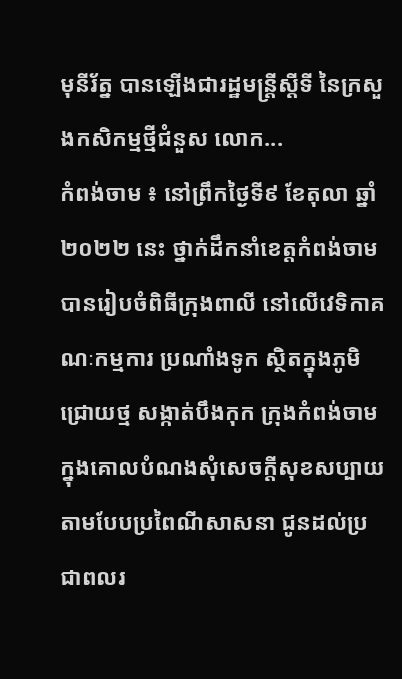មុនីរ័ត្ន បានឡើងជារដ្ឋមន្រ្តីស្តីទី នៃក្រសួងកសិកម្មថ្មីជំនួស លោក...
កំពង់ចាម ៖ នៅព្រឹកថ្ងៃទី៩ ខែតុលា ឆ្នាំ ២០២២ នេះ ថ្នាក់ដឹកនាំខេត្តកំពង់ចាម បានរៀបចំពិធីក្រុងពាលី នៅលើវេទិកាគណៈកម្មការ ប្រណាំងទូក ស្ថិតក្នុងភូមិជ្រោយថ្ម សង្កាត់បឹងកុក ក្រុងកំពង់ចាម ក្នុងគោលបំណងសុំសេចក្តីសុខសប្បាយ តាមបែបប្រពៃណីសាសនា ជូនដល់ប្រជាពលរ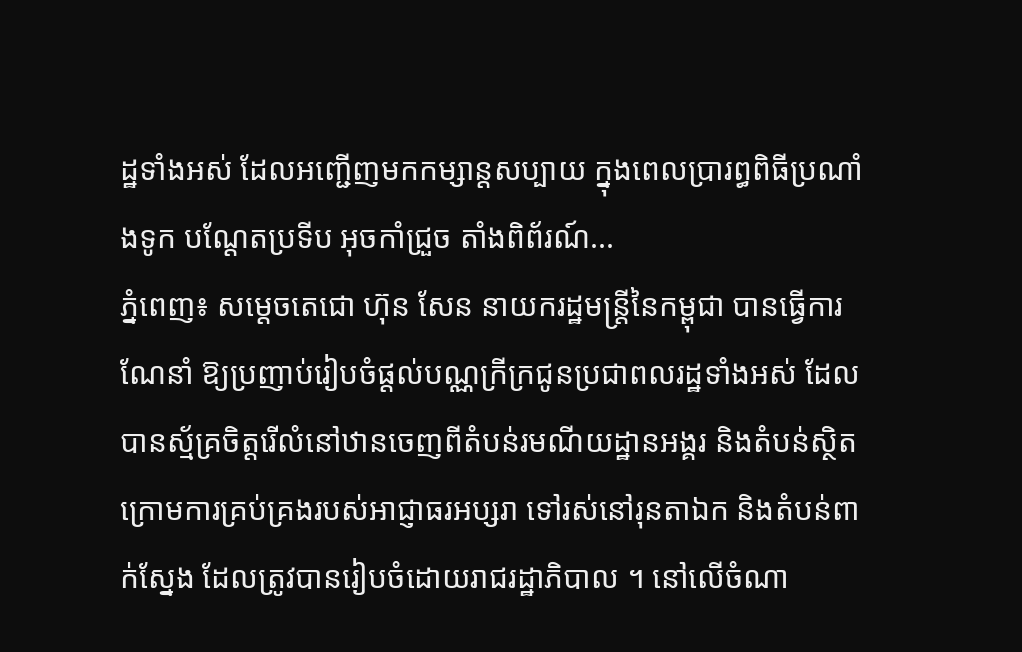ដ្ឋទាំងអស់ ដែលអញ្ជើញមកកម្សាន្តសប្បាយ ក្នុងពេលប្រារព្ធពិធីប្រណាំងទូក បណ្ដែតប្រទីប អុចកាំជ្រួច តាំងពិព័រណ៍...
ភ្នំពេញ៖ សម្ដេចតេជោ ហ៊ុន សែន នាយករដ្ឋមន្រ្តីនៃកម្ពុជា បានធ្វើការណែនាំ ឱ្យប្រញាប់រៀបចំផ្តល់បណ្ណក្រីក្រជូនប្រជាពលរដ្ឋទាំងអស់ ដែលបានស្ម័គ្រចិត្តរើលំនៅឋានចេញពីតំបន់រមណីយដ្ឋានអង្គរ និងតំបន់ស្ថិតក្រោមការគ្រប់គ្រងរបស់អាជ្ញាធរអប្សរា ទៅរស់នៅរុនតាឯក និងតំបន់ពាក់ស្នែង ដែលត្រូវបានរៀបចំដោយរាជរដ្ឋាភិបាល ។ នៅលើចំណា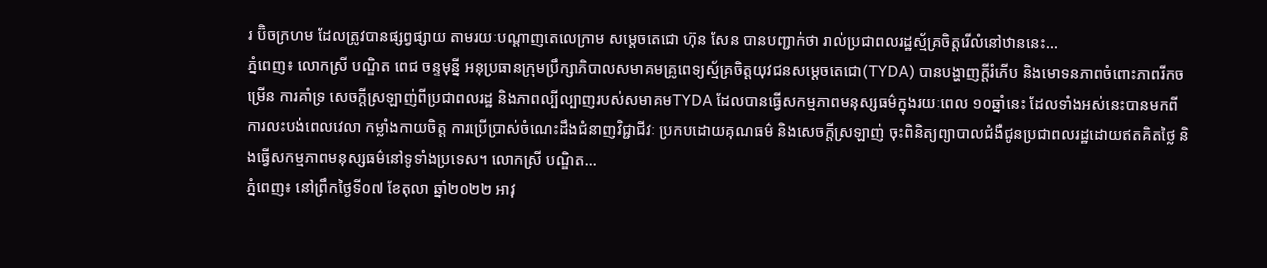រ ប៊ិចក្រហម ដែលត្រូវបានផ្សព្វផ្សាយ តាមរយៈបណ្ដាញតេលេក្រាម សម្តេចតេជោ ហ៊ុន សែន បានបញ្ជាក់ថា រាល់ប្រជាពលរដ្ឋស្ម័គ្រចិត្តរើលំនៅឋាននេះ...
ភ្នំពេញ៖ លោកស្រី បណ្ឌិត ពេជ ចន្ទមុន្នី អនុប្រធានក្រុមប្រឹក្សាភិបាលសមាគមគ្រូពេទ្យស្ម័គ្រចិត្តយុវជនសម្ដេចតេជោ(TYDA) បានបង្ហាញក្តីរំភើប និងមោទនភាពចំពោះភាពរីកចម្រើន ការគាំទ្រ សេចក្តីស្រឡាញ់ពីប្រជាពលរដ្ឋ និងភាពល្បីល្បាញរបស់សមាគមTYDA ដែលបានធ្វើសកម្មភាពមនុស្សធម៌ក្នុងរយៈពេល ១០ឆ្នាំនេះ ដែលទាំងអស់នេះបានមកពីការលះបង់ពេលវេលា កម្លាំងកាយចិត្ត ការប្រើប្រាស់ចំណេះដឹងជំនាញវិជ្ជាជីវៈ ប្រកបដោយគុណធម៌ និងសេចក្តីស្រឡាញ់ ចុះពិនិត្យព្យាបាលជំងឺជូនប្រជាពលរដ្ឋដោយឥតគិតថ្លៃ និងធ្វើសកម្មភាពមនុស្សធម៌នៅទូទាំងប្រទេស។ លោកស្រី បណ្ឌិត...
ភ្នំពេញ៖ នៅព្រឹកថ្ងៃទី០៧ ខែតុលា ឆ្នាំ២០២២ អាវុ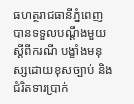ធហត្ថរាជធានីភ្នំពេញ បានទទួលបណ្តឹងមួយស្តីពីករណី បង្ខាំងមនុស្សដោយខុសច្បាប់ និងជំរិតទារប្រាក់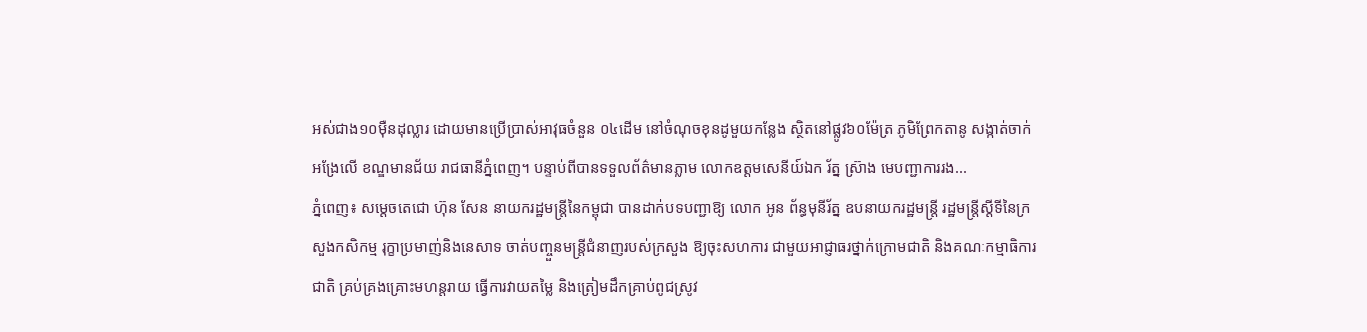អស់ជាង១០ម៉ឺនដុល្លារ ដោយមានប្រើប្រាស់អាវុធចំនួន ០៤ដើម នៅចំណុចខុនដូមួយកន្លែង ស្ថិតនៅផ្លូវ៦០ម៉ែត្រ ភូមិព្រែកតានូ សង្កាត់ចាក់អង្រែលើ ខណ្ឌមានជ័យ រាជធានីភ្នំពេញ។ បន្ទាប់ពីបានទទួលព័ត៌មានភ្លាម លោកឧត្តមសេនីយ៍ឯក រ័ត្ន ស្រ៊ាង មេបញ្ជាការរង...
ភ្នំពេញ៖ សម្ដេចតេជោ ហ៊ុន សែន នាយករដ្ឋមន្រ្តីនៃកម្ពុជា បានដាក់បទបញ្ជាឱ្យ លោក អូន ព័ន្ធមុនីរ័ត្ន ឧបនាយករដ្ឋមន្រ្តី រដ្ឋមន្រ្តីស្ដីទីនៃក្រសួងកសិកម្ម រុក្ខាប្រមាញ់និងនេសាទ ចាត់បញ្ចួនមន្រ្តីជំនាញរបស់ក្រសួង ឱ្យចុះសហការ ជាមួយអាជ្ញាធរថ្នាក់ក្រោមជាតិ និងគណៈកម្មាធិការជាតិ គ្រប់គ្រងគ្រោះមហន្តរាយ ធ្វើការវាយតម្លៃ និងត្រៀមដឹកគ្រាប់ពូជស្រូវ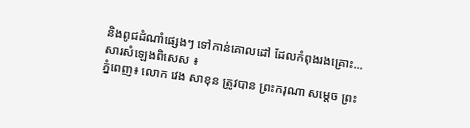និងពូជដំណាំផ្សេងៗ ទៅកាន់គោលដៅ ដែលកំពុងរងគ្រោះ...
សារសំឡេងពិសេស ៖
ភ្នំពេញ៖ លោក វេង សាខុន ត្រូវបាន ព្រះករុណា សម្តេច ព្រះ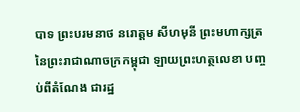បាទ ព្រះបរមនាថ នរោត្តម សីហមុនី ព្រះមហាក្សត្រនៃព្រះរាជាណាចក្រកម្ពុជា ឡាយព្រះហត្ថលេខា បញ្ចប់ពីតំណែង ជារដ្ឋ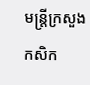មន្រ្តីក្រសួងកសិក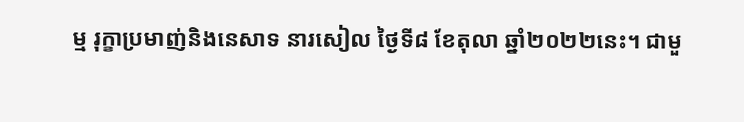ម្ម រុក្ខាប្រមាញ់និងនេសាទ នារសៀល ថ្ងៃទី៨ ខែតុលា ឆ្នាំ២០២២នេះ។ ជាមួ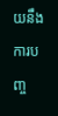យនឹងការបញ្ច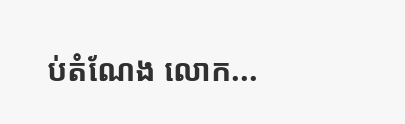ប់តំណែង លោក...